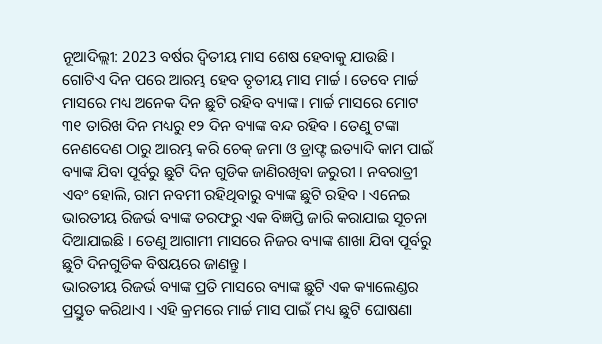ନୂଆଦିଲ୍ଲୀ: 2023 ବର୍ଷର ଦ୍ବିତୀୟ ମାସ ଶେଷ ହେବାକୁ ଯାଉଛି । ଗୋଟିଏ ଦିନ ପରେ ଆରମ୍ଭ ହେବ ତୃତୀୟ ମାସ ମାର୍ଚ୍ଚ । ତେବେ ମାର୍ଚ୍ଚ ମାସରେ ମଧ୍ୟ ଅନେକ ଦିନ ଛୁଟି ରହିବ ବ୍ୟାଙ୍କ । ମାର୍ଚ୍ଚ ମାସରେ ମୋଟ ୩୧ ତାରିଖ ଦିନ ମଧ୍ୟରୁ ୧୨ ଦିନ ବ୍ୟାଙ୍କ ବନ୍ଦ ରହିବ । ତେଣୁ ଟଙ୍କା ନେଣଦେଣ ଠାରୁ ଆରମ୍ଭ କରି ଚେକ୍ ଜମା ଓ ଡ୍ରାଫ୍ଟ ଇତ୍ୟାଦି କାମ ପାଇଁ ବ୍ୟାଙ୍କ ଯିବା ପୂର୍ବରୁ ଛୁଟି ଦିନ ଗୁଡିକ ଜାଣିରଖିବା ଜରୁରୀ । ନବରାତ୍ରୀ ଏବଂ ହୋଲି, ରାମ ନବମୀ ରହିଥିବାରୁ ବ୍ୟାଙ୍କ ଛୁଟି ରହିବ । ଏନେଇ ଭାରତୀୟ ରିଜର୍ଭ ବ୍ୟାଙ୍କ ତରଫରୁ ଏକ ବିଜ୍ଞପ୍ତି ଜାରି କରାଯାଇ ସୂଚନା ଦିଆଯାଇଛି । ତେଣୁ ଆଗାମୀ ମାସରେ ନିଜର ବ୍ୟାଙ୍କ ଶାଖା ଯିବା ପୂର୍ବରୁ ଛୁଟି ଦିନଗୁଡିକ ବିଷୟରେ ଜାଣନ୍ତୁ ।
ଭାରତୀୟ ରିଜର୍ଭ ବ୍ୟାଙ୍କ ପ୍ରତି ମାସରେ ବ୍ୟାଙ୍କ ଛୁଟି ଏକ କ୍ୟାଲେଣ୍ଡର ପ୍ରସ୍ତୁତ କରିଥାଏ । ଏହି କ୍ରମରେ ମାର୍ଚ୍ଚ ମାସ ପାଇଁ ମଧ୍ୟ ଛୁଟି ଘୋଷଣା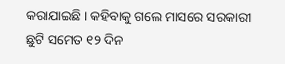କରାଯାଇଛି । କହିବାକୁ ଗଲେ ମାସରେ ସରକାରୀ ଛୁଟି ସମେତ ୧୨ ଦିନ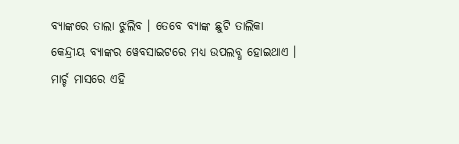ବ୍ୟାଙ୍କରେ ତାଲା ଝୁଲିବ । ତେବେ ବ୍ୟାଙ୍କ ଛୁଟି ତାଲିକା କେନ୍ଦ୍ରୀୟ ବ୍ୟାଙ୍କର ୱେବସାଇଟରେ ମଧ୍ୟ ଉପଲବ୍ଧ ହୋଇଥାଏ ।
ମାର୍ଚ୍ଚ ମାସରେ ଏହି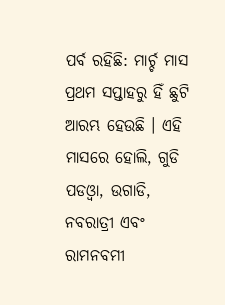ପର୍ବ ରହିଛି: ମାର୍ଚ୍ଚ ମାସ ପ୍ରଥମ ସପ୍ତାହରୁ ହିଁ ଛୁଟି ଆରମ୍ଭ ହେଉଛି । ଏହି ମାସରେ ହୋଲି, ଗୁଡି ପଡଓ୍ବା, ଉଗାଡି, ନବରାତ୍ରୀ ଏବଂ ରାମନବମୀ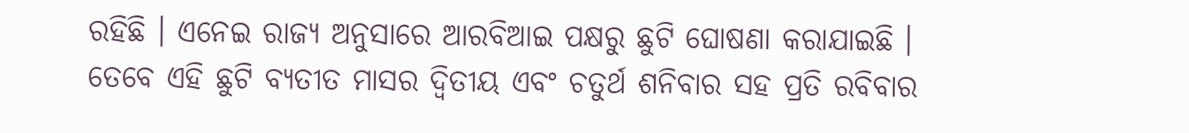ରହିଛି । ଏନେଇ ରାଜ୍ୟ ଅନୁସାରେ ଆରବିଆଇ ପକ୍ଷରୁ ଛୁଟି ଘୋଷଣା କରାଯାଇଛି । ତେବେ ଏହି ଛୁଟି ବ୍ୟତୀତ ମାସର ଦ୍ବିତୀୟ ଏବଂ ଚତୁର୍ଥ ଶନିବାର ସହ ପ୍ରତି ରବିବାର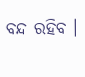ବନ୍ଦ ରହିବ ।